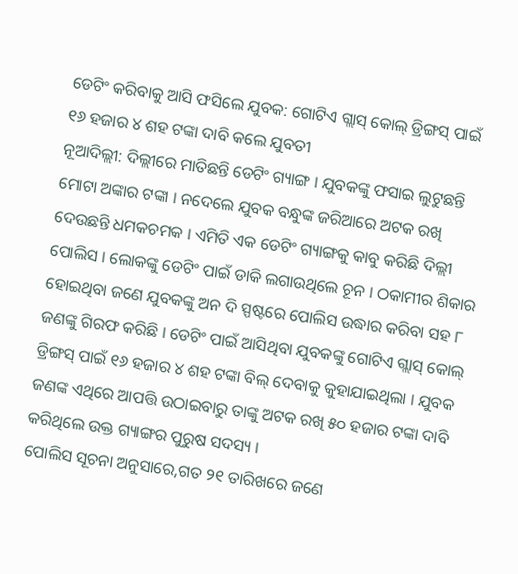ଡେଟିଂ କରିବାକୁ ଆସି ଫସିଲେ ଯୁବକ: ଗୋଟିଏ ଗ୍ଲାସ୍ କୋଲ୍ ଡ୍ରିଙ୍ଗସ୍ ପାଇଁ ୧୬ ହଜାର ୪ ଶହ ଟଙ୍କା ଦାବି କଲେ ଯୁବତୀ
ନୂଆଦିଲ୍ଲୀ: ଦିଲ୍ଲୀରେ ମାତିଛନ୍ତି ଡେଟିଂ ଗ୍ୟାଙ୍ଗ । ଯୁବକଙ୍କୁ ଫସାଇ ଲୁଟୁଛନ୍ତି ମୋଟା ଅଙ୍କାର ଟଙ୍କା । ନଦେଲେ ଯୁବକ ବନ୍ଧୁଙ୍କ ଜରିଆରେ ଅଟକ ରଖି ଦେଉଛନ୍ତି ଧମକଚମକ । ଏମିତି ଏକ ଡେଟିଂ ଗ୍ୟାଙ୍ଗକୁ କାବୁ କରିଛି ଦିଲ୍ଲୀ ପୋଲିସ । ଲୋକଙ୍କୁ ଡେଟିଂ ପାଇଁ ଡାକି ଲଗାଉଥିଲେ ଚୂନ । ଠକାମୀର ଶିକାର ହୋଇଥିବା ଜଣେ ଯୁବକଙ୍କୁ ଅନ ଦି ସ୍ପଷ୍ଟରେ ପୋଲିସ ଉଦ୍ଧାର କରିବା ସହ ୮ ଜଣଙ୍କୁ ଗିରଫ କରିଛି । ଡେଟିଂ ପାଇଁ ଆସିଥିବା ଯୁବକଙ୍କୁ ଗୋଟିଏ ଗ୍ଲାସ୍ କୋଲ୍ ଡ୍ରିଙ୍ଗସ୍ ପାଇଁ ୧୬ ହଜାର ୪ ଶହ ଟଙ୍କା ବିଲ୍ ଦେବାକୁ କୁହାଯାଇଥିଲା । ଯୁବକ ଜଣଙ୍କ ଏଥିରେ ଆପତ୍ତି ଉଠାଇବାରୁ ତାଙ୍କୁ ଅଟକ ରଖି ୫୦ ହଜାର ଟଙ୍କା ଦାବି କରିଥିଲେ ଉକ୍ତ ଗ୍ୟାଙ୍ଗର ପୁରୁଷ ସଦସ୍ୟ ।
ପୋଲିସ ସୂଚନା ଅନୁସାରେ,ଗତ ୨୧ ତାରିଖରେ ଜଣେ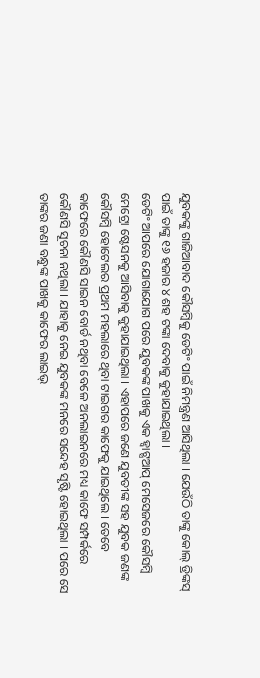ଯୁବକଙ୍କୁ ଗାଜିଆବାଦ କୌସମ୍ବିକୁ ଡେଟିଂ ପାଇଁ ନିମନ୍ତ୍ରଣ ଆସିଥିଲା । ଯେଉଁଠି ତାଙ୍କୁ କୋଲ୍ ଡ୍ରିଙ୍କସ୍ ପାଇଁ ତାଙ୍କୁ ୧୬ ହଜାର ୪ ଶହ ଟଙ୍କା ଦେବାକୁ କୁହାଯାଇଥିଲା ।
ଡେଟିଂ ଆପରେ ଯୋଗାଯୋଗ ପରେ ଯୁବକଙ୍କ ପାଖକୁ ଏକ ହ୍ବାଟ୍ସଆପ୍ ମେସେଜରେ କୌସମ୍ବି ମେଟ୍ରୋ ଷ୍ଟେସନକୁ ଆସିବାକୁ କୁହାଯାଇଥିଲା । ଏହାପରେ ଜଣେ ଯୁବତୀଙ୍କ ସହ ଯୁବକ ଜଣଙ୍କ କୌସମ୍ବି ହୋଟେଲର ପ୍ରଥମ ମହଲାରେ ଥିବା ଟାଇଗର କାଫେକୁ ଯାଇଥିଲେ । ତେବେ କାଫେରେ କୌଣସି ସାଇନ ବୋର୍ଡ ନଥିବା ବେଳେ ଅନଲାଇନରେ ମଧ୍ୟ କାଫେ ସମ୍ପର୍କରେ କୌଣସି ସୂଚନା ନଥିଲା । ଯାହାକୁ ନେଇ ଯୁବକଙ୍କ ମନରେ ସନ୍ଦେହ ସୃଷ୍ଟି ହୋଇଥିଲା । ପରେ ସେ ତାଙ୍କର ଜଣା ବନ୍ଧୁଙ୍କ ପାଖକୁ କାଫେର ଲାଇଭ୍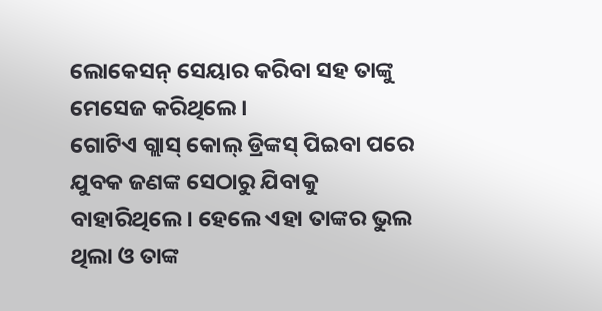ଲୋକେସନ୍ ସେୟାର କରିବା ସହ ତାଙ୍କୁ ମେସେଜ କରିଥିଲେ ।
ଗୋଟିଏ ଗ୍ଲାସ୍ କୋଲ୍ ଡ୍ରିଙ୍କସ୍ ପିଇବା ପରେ ଯୁବକ ଜଣଙ୍କ ସେଠାରୁ ଯିବାକୁ ବାହାରିଥିଲେ । ହେଲେ ଏହା ତାଙ୍କର ଭୁଲ ଥିଲା ଓ ତାଙ୍କ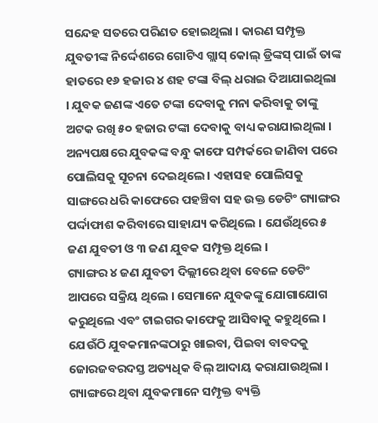ସନ୍ଦେହ ସତରେ ପରିଣତ ହୋଇଥିଲା । କାରଣ ସମ୍ପୃକ୍ତ ଯୁବତୀଙ୍କ ନିର୍ଦ୍ଦେଶରେ ଗୋଟିଏ ଗ୍ଲାସ୍ କୋଲ୍ ଡ୍ରିଙ୍କସ୍ ପାଇଁ ତାଙ୍କ ହାତରେ ୧୬ ହଜାର ୪ ଶହ ଟଙ୍କା ବିଲ୍ ଧରାଇ ଦିଆଯାଇଥିଲା । ଯୁବକ ଜଣଙ୍କ ଏତେ ଟଙ୍କା ଦେବାକୁ ମନା କରିବାକୁ ତାଙ୍କୁ ଅଟକ ରଖି ୫୦ ହଜାର ଟଙ୍କା ଦେବାକୁ ବାଧ୍ୟ କରାଯାଇଥିଲା ।
ଅନ୍ୟପକ୍ଷରେ ଯୁବକଙ୍କ ବନ୍ଧୁ କାଫେ ସମ୍ପର୍କରେ ଜାଣିବା ପରେ ପୋଲିସକୁ ସୂଚନା ଦେଇଥିଲେ । ଏହାସହ ପୋଲିସକୁ ସାଙ୍ଗରେ ଧରି କାଫେରେ ପହଞ୍ଚିବା ସହ ଉକ୍ତ ଡେଟିଂ ଗ୍ୟାଙ୍ଗର ପର୍ଦ୍ଦାଫାଶ କରିବାରେ ସାହାଯ୍ୟ କରିଥିଲେ । ଯେଉଁଥିରେ ୫ ଜଣ ଯୁବତୀ ଓ ୩ ଜଣ ଯୁବକ ସମ୍ପୃକ୍ତ ଥିଲେ ।
ଗ୍ୟାଙ୍ଗର ୪ ଜଣ ଯୁବତୀ ଦିଲ୍ଲୀରେ ଥିବା ବେଳେ ଡେଟିଂ ଆପରେ ସକ୍ରିୟ ଥିଲେ । ସେମାନେ ଯୁବକଙ୍କୁ ଯୋଗାଯୋଗ କରୁଥିଲେ ଏବଂ ଟାଇଗର କାଫେକୁ ଆସିବାକୁ କହୁଥିଲେ । ଯେଉଁଠି ଯୁବକମାନଙ୍କଠାରୁ ଖାଇବା, ପିଇବା ବାବଦକୁ ଜୋରଜବରଦସ୍ତ ଅତ୍ୟଧିକ ବିଲ୍ ଆଦାୟ କରାଯାଉଥିଲା । ଗ୍ୟାଙ୍ଗରେ ଥିବା ଯୁବକମାନେ ସମ୍ପୃକ୍ତ ବ୍ୟକ୍ତି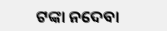ଟଙ୍କା ନଦେବା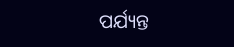ପର୍ଯ୍ୟନ୍ତ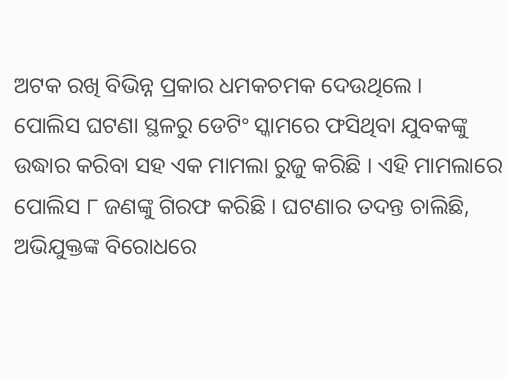ଅଟକ ରଖି ବିଭିନ୍ନ ପ୍ରକାର ଧମକଚମକ ଦେଉଥିଲେ ।
ପୋଲିସ ଘଟଣା ସ୍ଥଳରୁ ଡେଟିଂ ସ୍କାମରେ ଫସିଥିବା ଯୁବକଙ୍କୁ ଉଦ୍ଧାର କରିବା ସହ ଏକ ମାମଲା ରୁଜୁ କରିଛି । ଏହି ମାମଲାରେ ପୋଲିସ ୮ ଜଣଙ୍କୁ ଗିରଫ କରିଛି । ଘଟଣାର ତଦନ୍ତ ଚାଲିଛି, ଅଭିଯୁକ୍ତଙ୍କ ବିରୋଧରେ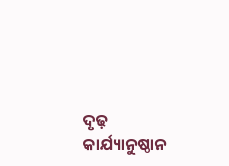ଦୃଢ଼ କାର୍ଯ୍ୟାନୁଷ୍ଠାନ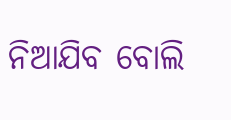ନିଆଯିବ ବୋଲି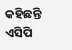କହିଛନ୍ତି ଏସିପି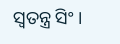ସ୍ବତନ୍ତ୍ର ସିଂ ।